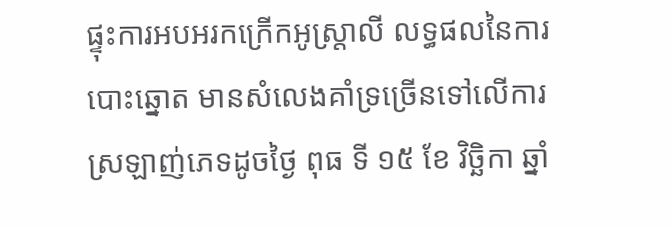ផ្ទុះការអបអរកក្រើកអូស្ត្រាលី លទ្ធផលនៃការបោះឆ្នោត មានសំលេងគាំទ្រច្រើនទៅលើការស្រឡាញ់ភេទដូចថ្ងៃ ពុធ ទី ១៥ ខែ វិច្ឆិកា ឆ្នាំ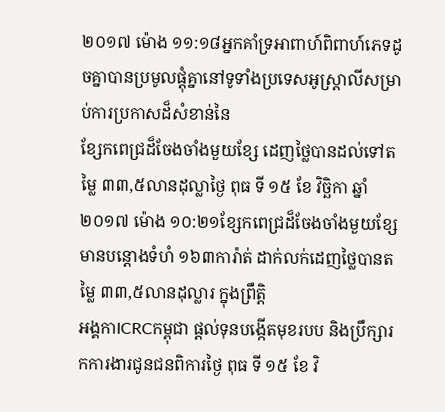២០១៧ ម៉ោង ១១:១៨អ្នកគាំទ្រអាពាហ៍ពិពាហ៍ភេទដូចគ្នាបានប្រមូលផ្តុំគ្នានៅទូទាំងប្រទេសអូស្ត្រាលីសម្រាប់ការប្រកាសដ៏សំខាន់នៃ
ខ្សែកពេជ្រដ៏ចែងចាំងមួយខ្សែ ដេញថ្លៃបានដល់ទៅតម្លៃ ៣៣,៥លានដុល្លាថ្ងៃ ពុធ ទី ១៥ ខែ វិច្ឆិកា ឆ្នាំ ២០១៧ ម៉ោង ១០:២១ខ្សែកពេជ្រដ៏ចែងចាំងមួយខ្សែ មានបន្តោងទំហំ ១៦៣ការ៉ាត់ ដាក់លក់ដេញថ្លៃបានតម្លៃ ៣៣,៥លានដុល្លារ ក្នុងព្រឹត្តិ
អង្គកាICRCកម្ពុជា ផ្ដល់ទុនបង្កើតមុខរបប និងប្រឹក្សារកការងារជូនជនពិការថ្ងៃ ពុធ ទី ១៥ ខែ វិ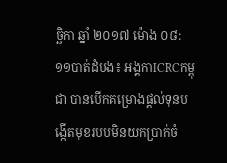ច្ឆិកា ឆ្នាំ ២០១៧ ម៉ោង ០៨:១១បាត់ដំបង៖ អង្គកាICRCកម្ពុជា បានបើកគម្រោងផ្ដល់ទុនបង្កើតមុខរបបមិនយកប្រាក់ចំ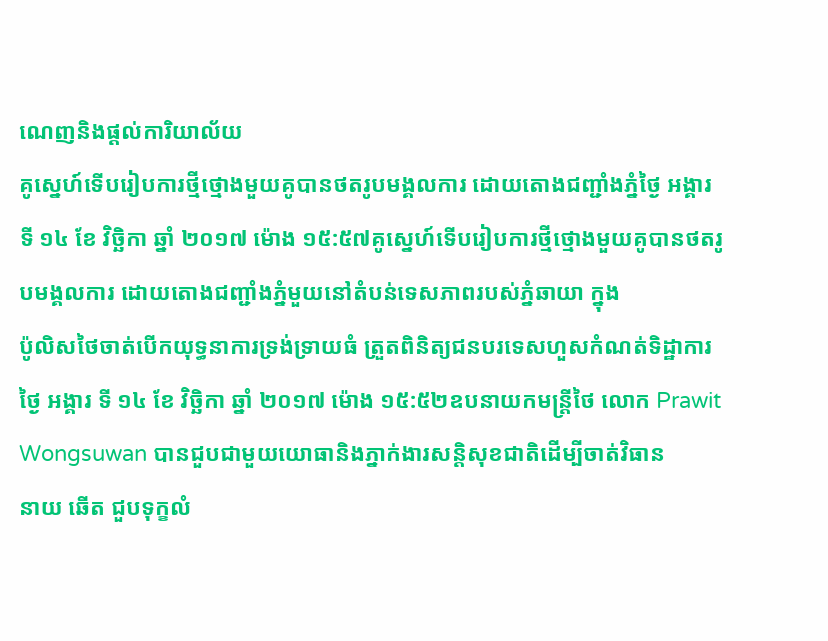ណេញនិងផ្ដល់ការិយាល័យ
គូស្នេហ៍ទើបរៀបការថ្មីថ្មោងមួយគូបានថតរូបមង្គលការ ដោយតោងជញ្ជាំងភ្នំថ្ងៃ អង្គារ ទី ១៤ ខែ វិច្ឆិកា ឆ្នាំ ២០១៧ ម៉ោង ១៥:៥៧គូស្នេហ៍ទើបរៀបការថ្មីថ្មោងមួយគូបានថតរូបមង្គលការ ដោយតោងជញ្ជាំងភ្នំមួយនៅតំបន់ទេសភាពរបស់ភ្នំឆាយា ក្នុង
ប៉ូលិសថៃចាត់បើកយុទ្ធនាការទ្រង់ទ្រាយធំ ត្រួតពិនិត្យជនបរទេសហួសកំណត់ទិដ្ឋាការថ្ងៃ អង្គារ ទី ១៤ ខែ វិច្ឆិកា ឆ្នាំ ២០១៧ ម៉ោង ១៥:៥២ឧបនាយកមន្ត្រីថៃ លោក Prawit Wongsuwan បានជួបជាមួយយោធានិងភ្នាក់ងារសន្តិសុខជាតិដើម្បីចាត់វិធាន
នាយ ឆើត ជួបទុក្ខលំ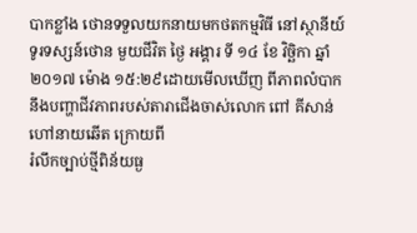បាកខ្លាំង ថោនទទួលយកនាយមកថតកម្មវិធី នៅស្ថានីយ៍ទូរទស្សន៍ថោន មួយជីវិត ថ្ងៃ អង្គារ ទី ១៤ ខែ វិច្ឆិកា ឆ្នាំ ២០១៧ ម៉ោង ១៥:២៩ដោយមើលឃើញ ពីភាពលំបាកនឹងបញ្ហាជីវភាពរបស់តារាជើងចាស់លោក ពៅ គីសាន់ ហៅនាយឆើត ក្រោយពី
រំលឹកច្បាប់ថ្មីពិន័យធ្ង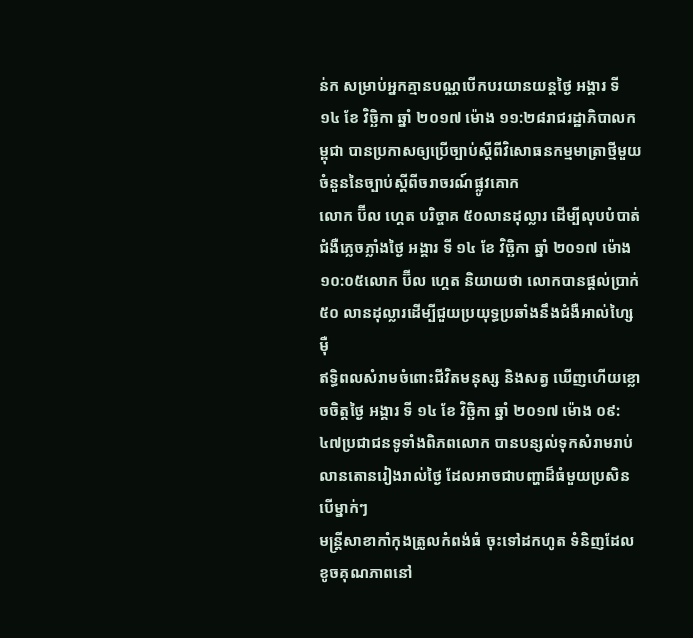ន់ក សម្រាប់អ្នកគ្មានបណ្ណបើកបរយានយន្តថ្ងៃ អង្គារ ទី ១៤ ខែ វិច្ឆិកា ឆ្នាំ ២០១៧ ម៉ោង ១១:២៨រាជរដ្ឋាភិបាលកម្ពុជា បានប្រកាសឲ្យប្រើច្បាប់ស្ដីពីវិសោធនកម្មមាត្រាថ្មីមួយចំនួននៃច្បាប់ស្ដីពីចរាចរណ៍ផ្លូវគោក
លោក ប៊ីល ហ្គេត បរិច្ចាគ ៥០លានដុល្លារ ដើម្បីលុបបំបាត់ជំងឺភ្លេចភ្លាំងថ្ងៃ អង្គារ ទី ១៤ ខែ វិច្ឆិកា ឆ្នាំ ២០១៧ ម៉ោង ១០:០៥លោក ប៊ីល ហ្គេត និយាយថា លោកបានផ្តល់ប្រាក់ ៥០ លានដុល្លារដើម្បីជួយប្រយុទ្ធប្រឆាំងនឹងជំងឺអាល់ហ្សៃម៉ឺ
ឥទ្ធិពលសំរាមចំពោះជីវិតមនុស្ស និងសត្វ ឃើញហើយខ្លោចចិត្តថ្ងៃ អង្គារ ទី ១៤ ខែ វិច្ឆិកា ឆ្នាំ ២០១៧ ម៉ោង ០៩:៤៧ប្រជាជនទូទាំងពិភពលោក បានបន្សល់ទុកសំរាមរាប់លានតោនរៀងរាល់ថ្ងៃ ដែលអាចជាបញ្ហាដ៏ធំមួយប្រសិនបើម្នាក់ៗ
មន្ដ្រីសាខាកាំកុងត្រូលកំពង់ធំ ចុះទៅដកហូត ទំនិញដែលខូចគុណភាពនៅ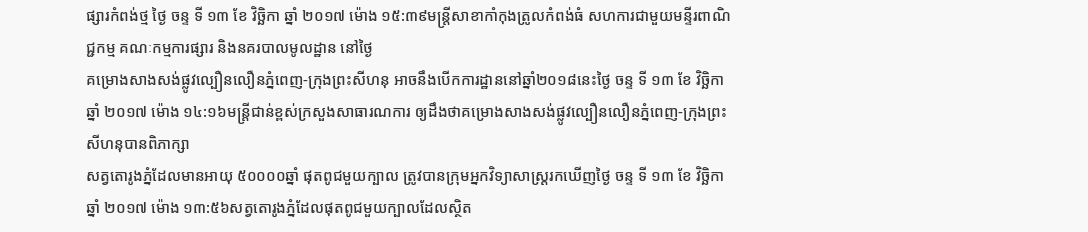ផ្សារកំពង់ថ្ម ថ្ងៃ ចន្ទ ទី ១៣ ខែ វិច្ឆិកា ឆ្នាំ ២០១៧ ម៉ោង ១៥:៣៩មន្ត្រីសាខាកាំកុងត្រូលកំពង់ធំ សហការជាមួយមន្ទីរពាណិជ្ជកម្ម គណៈកម្មការផ្សារ និងនគរបាលមូលដ្ឋាន នៅថ្ងៃ
គម្រោងសាងសង់ផ្លូវល្បឿនលឿនភ្នំពេញ-ក្រុងព្រះសីហនុ អាចនឹងបើកការដ្ឋាននៅឆ្នាំ២០១៨នេះថ្ងៃ ចន្ទ ទី ១៣ ខែ វិច្ឆិកា ឆ្នាំ ២០១៧ ម៉ោង ១៤:១៦មន្ត្រីជាន់ខ្ពស់ក្រសួងសាធារណការ ឲ្យដឹងថាគម្រោងសាងសង់ផ្លូវល្បឿនលឿនភ្នំពេញ-ក្រុងព្រះសីហនុបានពិភាក្សា
សត្វតោរូងភ្នំដែលមានអាយុ ៥០០០០ឆ្នាំ ផុតពូជមួយក្បាល ត្រូវបានក្រុមអ្នកវិទ្យាសាស្ត្ររកឃើញថ្ងៃ ចន្ទ ទី ១៣ ខែ វិច្ឆិកា ឆ្នាំ ២០១៧ ម៉ោង ១៣:៥៦សត្វតោរូងភ្នំដែលផុតពូជមួយក្បាលដែលស្ថិត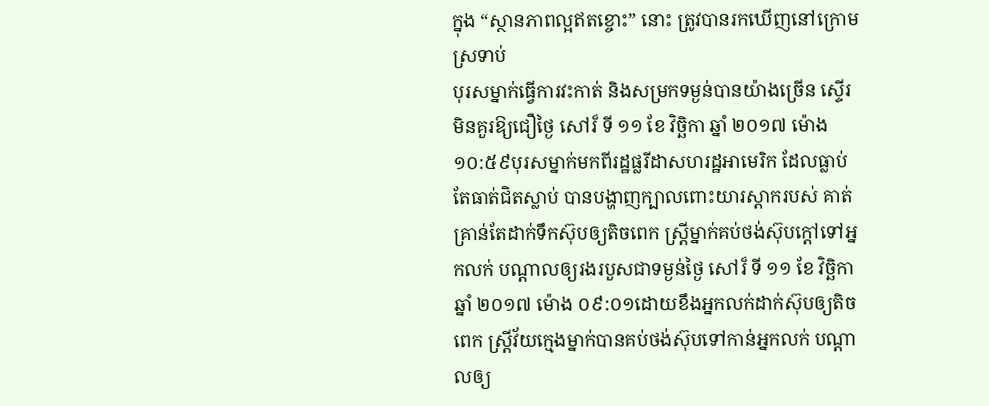ក្នុង “ស្ថានភាពល្អឥតខ្ចោះ” នោះ ត្រូវបានរកឃើញនៅក្រោមស្រទាប់
បុរសម្នាក់ធ្វើការវះកាត់ និងសម្រកទម្ងន់បានយ៉ាងច្រើន ស្ទើរមិនគួរឱ្យជឿថ្ងៃ សៅរ៏ ទី ១១ ខែ វិច្ឆិកា ឆ្នាំ ២០១៧ ម៉ោង ១០:៥៩បុរសម្នាក់មកពីរដ្ឋផ្លរីដាសហរដ្ឋអាមេរិក ដែលធ្លាប់តែធាត់ជិតស្លាប់ បានបង្ហាញក្បាលពោះយារស្តាករបស់ គាត់
គ្រាន់តែដាក់ទឹកស៊ុបឲ្យតិចពេក ស្ត្រីម្នាក់គប់ថង់ស៊ុបក្ដៅទៅអ្នកលក់ បណ្ដាលឲ្យរងរបួសជាទម្ងន់ថ្ងៃ សៅរ៏ ទី ១១ ខែ វិច្ឆិកា ឆ្នាំ ២០១៧ ម៉ោង ០៩:០១ដោយខឹងអ្នកលក់ដាក់ស៊ុបឲ្យតិចពេក ស្ត្រីវ័យក្មេងម្នាក់បានគប់ថង់ស៊ុបទៅកាន់អ្នកលក់ បណ្ដាលឲ្យ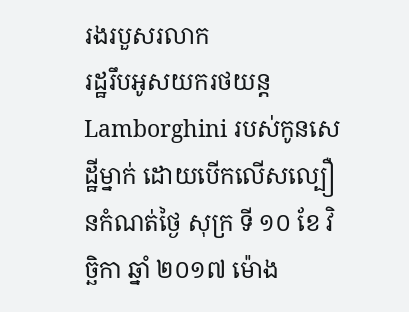រងរបួសរលាក
រដ្ឋរឹបអូសយករថយន្ត Lamborghini របស់កូនសេដ្ឋីម្នាក់ ដោយបើកលើសល្បឿនកំណត់ថ្ងៃ សុក្រ ទី ១០ ខែ វិច្ឆិកា ឆ្នាំ ២០១៧ ម៉ោង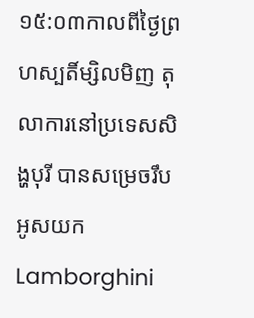១៥:០៣កាលពីថ្ងៃព្រហស្បតិ៍ម្សិលមិញ តុលាការនៅប្រទេសសិង្ហបុរី បានសម្រេចរឹបអូសយក Lamborghini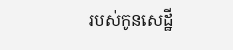របស់កូនសេដ្ឋី